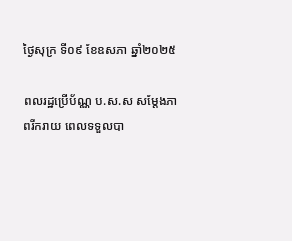ថ្ងៃសុក្រ ទី០៩ ខែឧសភា ឆ្នាំ២០២៥

ពលរដ្ឋប្រើប័ណ្ណ ប.ស.ស សម្តែងភាពរីករាយ ពេលទទួលបា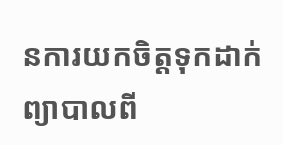នការយកចិត្តទុកដាក់ព្យាបាលពី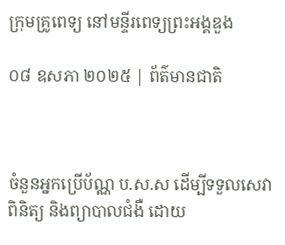ក្រុមគ្រូពេទ្យ នៅមន្ទីរពេទ្យព្រះអង្គឌួង

០៨ ឧសភា ២០២៥ | ព័ត៌មានជាតិ



ចំនួនអ្នកប្រើប័ណ្ណ ប.ស.ស ដើម្បីទទួលសេវាពិនិត្យ និងព្យាបាលជំងឺ ដោយ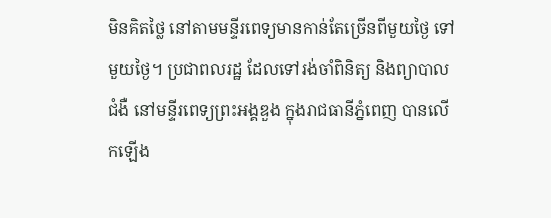មិនគិតថ្លៃ នៅតាមមន្ទីរពេទ្យមានកាន់តែច្រើនពីមួយថ្ងៃ ទៅមួយថ្ងៃ។ ប្រជាពលរដ្ឋ ដែលទៅរង់ចាំពិនិត្យ និងព្យាបាលជំងឺ នៅមន្ទីរពេទ្យព្រះអង្គឌួង ក្នុងរាជធានីភ្នំពេញ បានលើកឡើង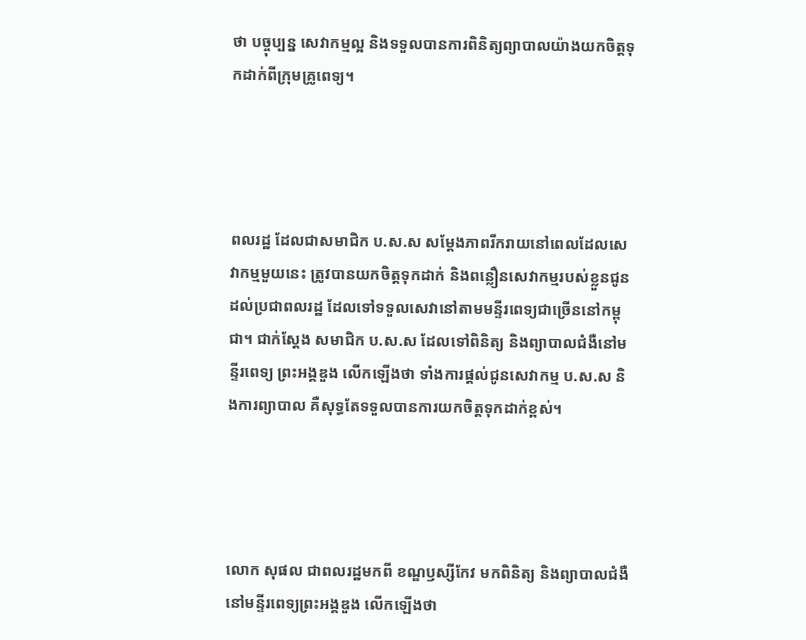ថា បច្ចុប្បន្ន សេវាកម្មល្អ និងទទួលបានការពិនិត្យព្យាបាលយ៉ាងយកចិត្តទុកដាក់ពីក្រុមគ្រូពេទ្យ។




ពលរដ្ឋ ដែលជាសមាជិក ប.ស.ស សម្តែងភាពរីករាយនៅពេលដែលសេវាកម្មមួយនេះ ត្រូវបានយកចិត្តទុកដាក់ និងពន្លឿនសេវាកម្មរបស់ខ្លួនជូនដល់ប្រជាពលរដ្ឋ ដែលទៅទទួលសេវានៅតាមមន្ទីរពេទ្យជាច្រើននៅកម្ពុជា។ ជាក់ស្តែង សមាជិក ប.ស.ស ដែលទៅពិនិត្យ និងព្យាបាលជំងឺនៅមន្ទីរពេទ្យ ព្រះអង្គឌួង លើកឡើងថា ទាំងការផ្តល់ជូនសេវាកម្ម ប.ស.ស និងការព្យាបាល គឺសុទ្ធតែទទួលបានការយកចិត្តទុកដាក់ខ្ពស់។




លោក សុផល ជាពលរដ្ឋមកពី ខណ្ឌឫស្សីកែវ មកពិនិត្យ និងព្យាបាលជំងឺនៅមន្ទីរពេទ្យព្រះអង្គឌួង លើកឡើងថា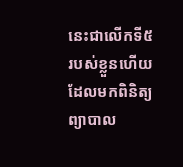នេះជាលើកទី៥ របស់ខ្លួនហើយដែលមកពិនិត្យ ព្យាបាល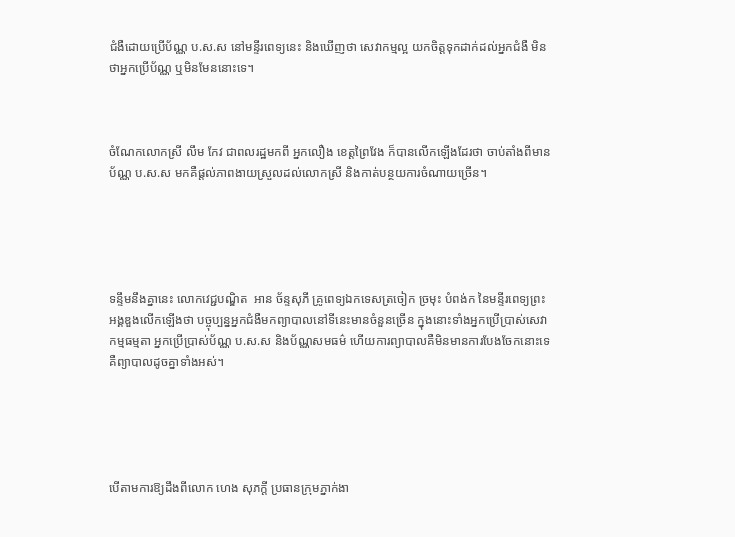ជំងឺដោយប្រើប័ណ្ណ ប.ស.ស នៅមន្ទីរពេទ្យនេះ និងឃើញថា សេវាកម្មល្អ យកចិត្តទុកដាក់ដល់អ្នកជំងឺ មិនថាអ្នកប្រើប័ណ្ណ ឬមិនមែននោះទេ។



ចំណែកលោកស្រី លឹម កែវ ជាពលរដ្ឋមកពី អ្នកលឿង ខេត្តព្រៃវែង ក៏បានលើកឡើងដែរថា ចាប់តាំងពីមានប័ណ្ណ ប.ស.ស មកគឺផ្តល់ភាពងាយស្រួលដល់លោកស្រី និងកាត់បន្ថយការចំណាយច្រើន។





ទន្ទឹមនឹងគ្នានេះ លោកវេជ្ជបណ្ឌិត  អាន ច័ន្ទសុភី គ្រូពេទ្យឯកទេសត្រចៀក ច្រមុះ បំពង់ក នៃមន្ទីរពេទ្យព្រះអង្គឌួងលើកឡើងថា បច្ចុប្បន្នអ្នកជំងឺមកព្យាបាលនៅទីនេះមានចំនួនច្រើន ក្នុងនោះទាំងអ្នកប្រើប្រាស់សេវាកម្មធម្មតា អ្នកប្រើប្រាស់ប័ណ្ណ ប.ស.ស និងប័ណ្ណសមធម៌ ហើយការព្យាបាលគឺមិនមានការបែងចែកនោះទេ គឺព្យាបាលដូចគ្នាទាំងអស់។





បើតាមការឱ្យដឹងពីលោក ហេង សុភក្តី ប្រធានក្រុមភ្នាក់ងា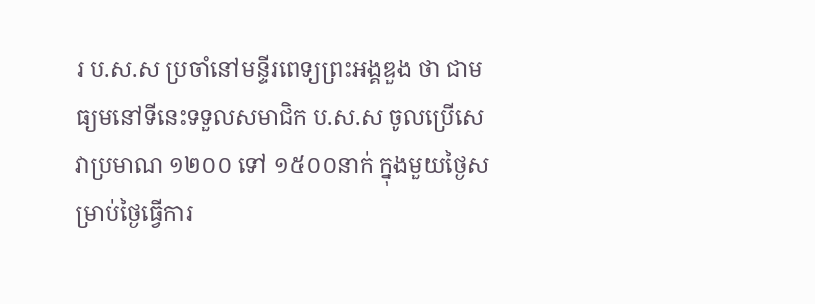រ ប.ស.ស ប្រចាំនៅមន្ទីរពេទ្យព្រះអង្គឌួង ថា ជាមធ្យមនៅទីនេះទទួលសមាជិក ប.ស.ស ចូលប្រើសេវាប្រមាណ ១២០០ ទៅ ១៥០០នាក់ ក្នុងមួយថ្ងៃសម្រាប់ថ្ងៃធ្វើការ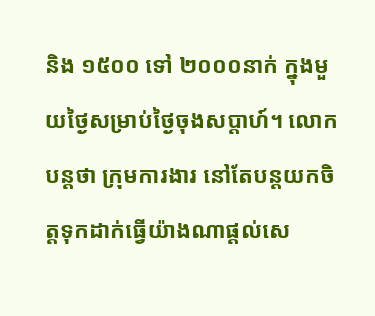និង ១៥០០ ទៅ ២០០០នាក់ ក្នុងមួយថ្ងៃសម្រាប់ថ្ងៃចុងសប្តាហ៍។ លោកបន្តថា ក្រុមការងារ នៅតែបន្តយកចិត្តទុកដាក់ធ្វើយ៉ាងណាផ្តល់សេ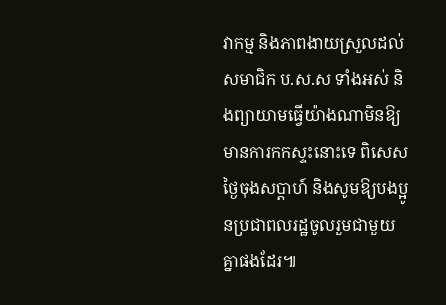វាកម្ម និងភាពងាយស្រួលដល់សមាជិក ប.ស.ស ទាំងអស់ និងព្យាយាមធ្វើយ៉ាងណាមិនឱ្យមានការកកស្ទះនោះទេ ពិសេសថ្ងៃចុងសប្តាហ៍ និងសូមឱ្យបងប្អូនប្រជាពលរដ្ឋចូលរួមជាមួយគ្នាផងដែរ៕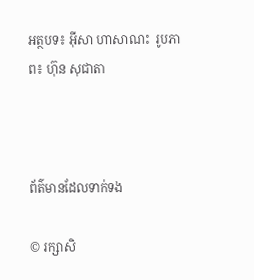អត្ថបទ៖ អ៊ីសា ហាសាណះ  រូបភាព៖ ហ៊ុន សុជាតា



ព័ត៌មានដែលទាក់ទង

© រក្សាសិ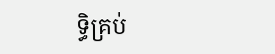ទ្ធិគ្រប់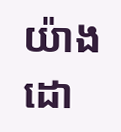យ៉ាងដោ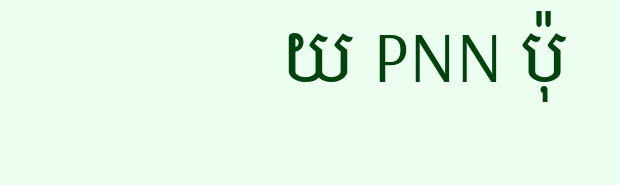យ PNN ប៉ុ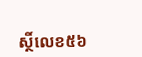ស្ថិ៍លេខ៥៦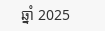ឆ្នាំ 2025